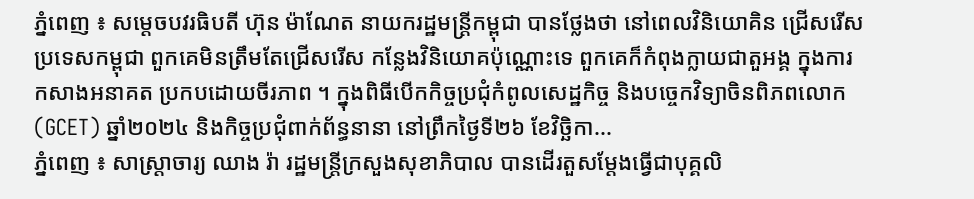ភ្នំពេញ ៖ សម្តេចបវរធិបតី ហ៊ុន ម៉ាណែត នាយករដ្ឋមន្ត្រីកម្ពុជា បានថ្លែងថា នៅពេលវិនិយោគិន ជ្រើសរើសប្រទេសកម្ពុជា ពួកគេមិនត្រឹមតែជ្រើសរើស កន្លែងវិនិយោគប៉ុណ្ណោះទេ ពួកគេក៏កំពុងក្លាយជាតួអង្គ ក្នុងការកសាងអនាគត ប្រកបដោយចីរភាព ។ ក្នុងពិធីបើកកិច្ចប្រជុំកំពូលសេដ្ឋកិច្ច និងបច្ចេកវិទ្យាចិនពិភពលោក (GCET) ឆ្នាំ២០២៤ និងកិច្ចប្រជុំពាក់ព័ន្ធនានា នៅព្រឹកថ្ងៃទី២៦ ខែវិច្ឆិកា...
ភ្នំពេញ ៖ សាស្រ្តាចារ្យ ឈាង រ៉ា រដ្ឋមន្រ្តីក្រសួងសុខាភិបាល បានដើរតួសម្តែងធ្វើជាបុគ្គលិ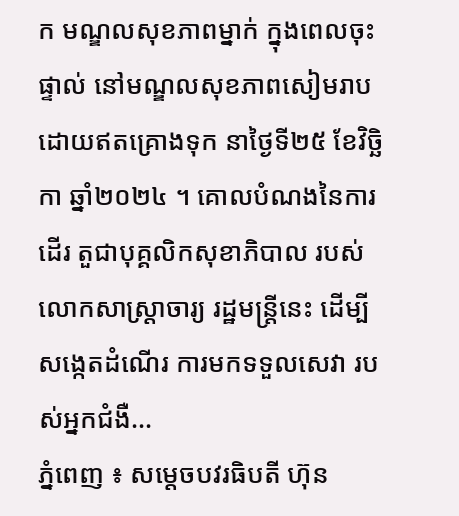ក មណ្ឌលសុខភាពម្នាក់ ក្នុងពេលចុះផ្ទាល់ នៅមណ្ឌលសុខភាពសៀមរាប ដោយឥតគ្រោងទុក នាថ្ងៃទី២៥ ខែវិច្ឆិកា ឆ្នាំ២០២៤ ។ គោលបំណងនៃការដើរ តួជាបុគ្គលិកសុខាភិបាល របស់លោកសាស្ត្រាចារ្យ រដ្ឋមន្រ្តីនេះ ដើម្បីសង្កេតដំណើរ ការមកទទួលសេវា របស់អ្នកជំងឺ...
ភ្នំពេញ ៖ សម្តេចបវរធិបតី ហ៊ុន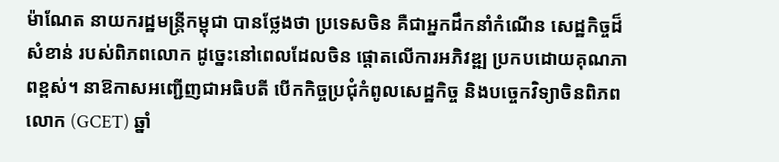ម៉ាណែត នាយករដ្ឋមន្ត្រីកម្ពុជា បានថ្លែងថា ប្រទេសចិន គឺជាអ្នកដឹកនាំកំណើន សេដ្ឋកិច្ចដ៏សំខាន់ របស់ពិភពលោក ដូច្នេះនៅពេលដែលចិន ផ្តោតលើការអភិវឌ្ឍ ប្រកបដោយគុណភាពខ្ពស់។ នាឱកាសអញ្ជើញជាអធិបតី បើកកិច្ចប្រជុំកំពូលសេដ្ឋកិច្ច និងបច្ចេកវិទ្យាចិនពិភពលោក (GCET) ឆ្នាំ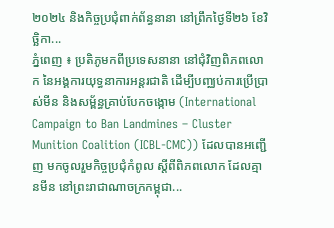២០២៤ និងកិច្ចប្រជុំពាក់ព័ន្ធនានា នៅព្រឹកថ្ងៃទី២៦ ខែវិច្ឆិកា...
ភ្នំពេញ ៖ ប្រតិភូមកពីប្រទេសនានា នៅជុំវិញពិភពលោក នៃអង្គការយុទ្ធនាការអន្តរជាតិ ដើម្បីបញ្ឈប់ការប្រើប្រាស់មីន និងសម្ព័ន្ធគ្រាប់បែកចង្កោម (International Campaign to Ban Landmines – Cluster Munition Coalition (ICBL-CMC)) ដែលបានអញ្ជើញ មកចូលរួមកិច្ចប្រជុំកំពូល ស្តីពីពិភពលោក ដែលគ្មានមីន នៅព្រះរាជាណាចក្រកម្ពុជា...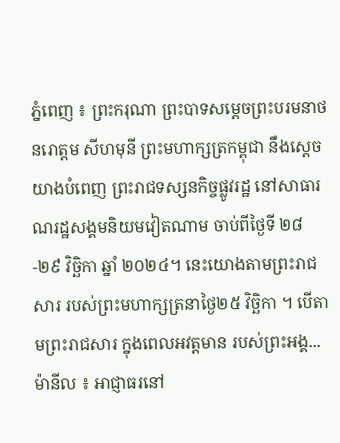ភ្នំពេញ ៖ ព្រះករុណា ព្រះបាទសម្តេចព្រះបរមនាថ នរោត្តម សីហមុនី ព្រះមហាក្សត្រកម្ពុជា នឹងស្តេចយាងបំពេញ ព្រះរាជទស្សនកិច្ចផ្លូវរដ្ឋ នៅសាធារណរដ្ឋសង្គមនិយមវៀតណាម ចាប់ពីថ្ងៃទី ២៨-២៩ វិច្ឆិកា ឆ្នាំ ២០២៤។ នេះយោងតាមព្រះរាជសារ របស់ព្រះមហាក្សត្រនាថ្ងៃ២៥ វិច្ឆិកា ។ បើតាមព្រះរាជសារ ក្នុងពេលអវត្តមាន របស់ព្រះអង្គ...
ម៉ានីល ៖ អាជ្ញាធរនៅ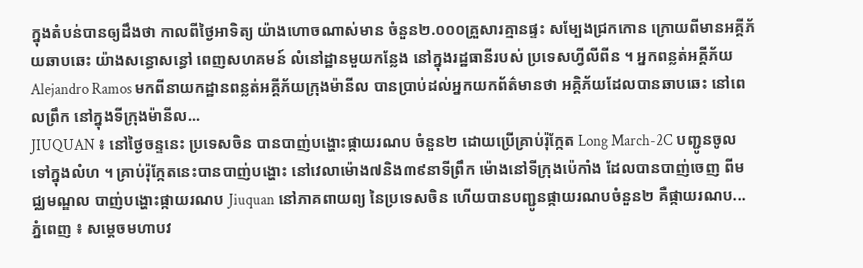ក្នុងតំបន់បានឲ្យដឹងថា កាលពីថ្ងៃអាទិត្យ យ៉ាងហោចណាស់មាន ចំនួន២.០០០គ្រួសារគ្មានផ្ទះ សម្បែងជ្រកកោន ក្រោយពីមានអគ្គីភ័យឆាបឆេះ យ៉ាងសន្ធោសន្ធៅ ពេញសហគមន៍ លំនៅដ្ឋានមួយកន្លែង នៅក្នុងរដ្ឋធានីរបស់ ប្រទេសហ្វីលីពីន ។ អ្នកពន្លត់អគ្គីភ័យ Alejandro Ramos មកពីនាយកដ្ឋានពន្លត់អគ្គីភ័យក្រុងម៉ានីល បានប្រាប់ដល់អ្នកយកព័ត៌មានថា អគ្គិភ័យដែលបានឆាបឆេះ នៅពេលព្រឹក នៅក្នុងទីក្រុងម៉ានីល...
JIUQUAN ៖ នៅថ្ងៃចន្ទនេះ ប្រទេសចិន បានបាញ់បង្ហោះផ្កាយរណប ចំនួន២ ដោយប្រើគ្រាប់រ៉ុក្កែត Long March-2C បញ្ជូនចូលទៅក្នុងលំហ ។ គ្រាប់រ៉ុក្កែតនេះបានបាញ់បង្ហោះ នៅវេលាម៉ោង៧និង៣៩នាទីព្រឹក ម៉ោងនៅទីក្រុងប៉េកាំង ដែលបានបាញ់ចេញ ពីមជ្ឈមណ្ឌល បាញ់បង្ហោះផ្កាយរណប Jiuquan នៅភាគពាយព្យ នៃប្រទេសចិន ហើយបានបញ្ជូនផ្កាយរណបចំនួន២ គឺផ្កាយរណប...
ភ្នំពេញ ៖ សម្តេចមហាបវ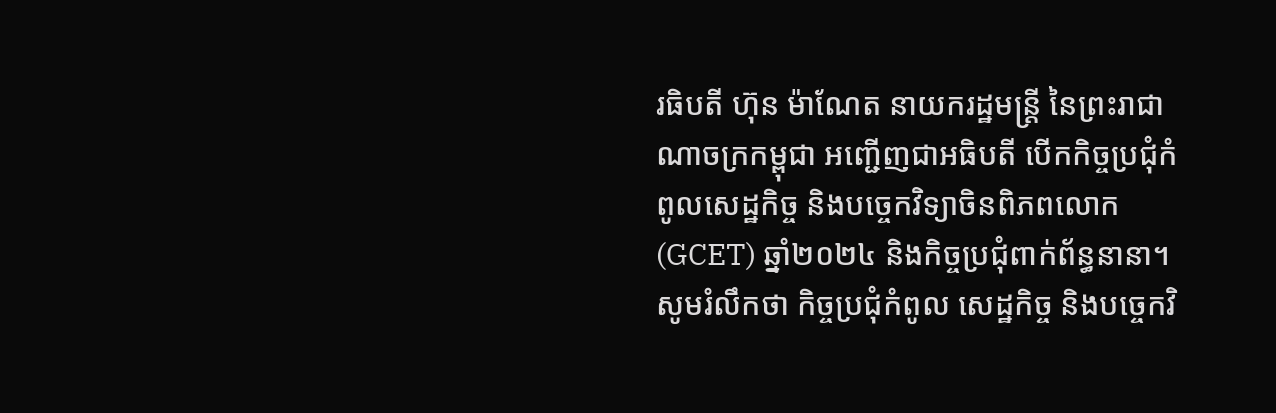រធិបតី ហ៊ុន ម៉ាណែត នាយករដ្ឋមន្ត្រី នៃព្រះរាជាណាចក្រកម្ពុជា អញ្ជើញជាអធិបតី បើកកិច្ចប្រជុំកំពូលសេដ្ឋកិច្ច និងបច្ចេកវិទ្យាចិនពិភពលោក (GCET) ឆ្នាំ២០២៤ និងកិច្ចប្រជុំពាក់ព័ន្ធនានា។ សូមរំលឹកថា កិច្ចប្រជុំកំពូល សេដ្ឋកិច្ច និងបច្ចេកវិ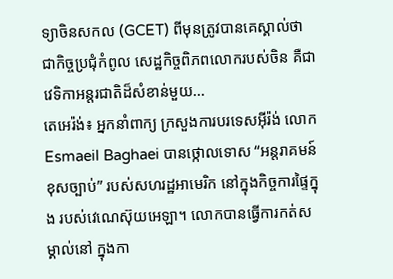ទ្យាចិនសកល (GCET) ពីមុនត្រូវបានគេស្គាល់ថា ជាកិច្ចប្រជុំកំពូល សេដ្ឋកិច្ចពិភពលោករបស់ចិន គឺជាវេទិកាអន្តរជាតិដ៏សំខាន់មួយ...
តេអេរ៉ង់៖ អ្នកនាំពាក្យ ក្រសួងការបរទេសអ៊ីរ៉ង់ លោក Esmaeil Baghaei បានថ្កោលទោស “អន្តរាគមន៍ខុសច្បាប់” របស់សហរដ្ឋអាមេរិក នៅក្នុងកិច្ចការផ្ទៃក្នុង របស់វេណេស៊ុយអេឡា។ លោកបានធ្វើការកត់សម្គាល់នៅ ក្នុងកា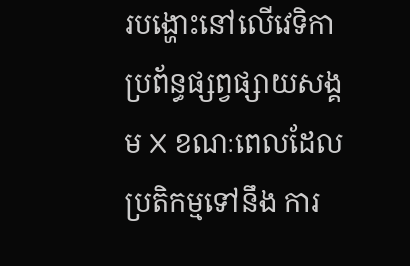របង្ហោះនៅលើវេទិកា ប្រព័ន្ធផ្សព្វផ្សាយសង្គម X ខណៈពេលដែលប្រតិកម្មទៅនឹង ការ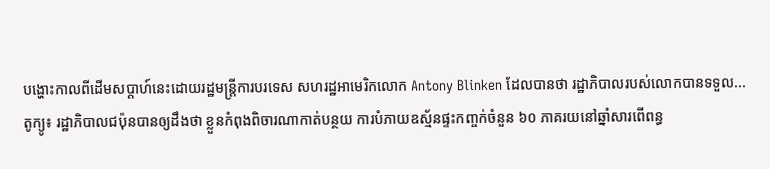បង្ហោះកាលពីដើមសប្តាហ៍នេះដោយរដ្ឋមន្ត្រីការបរទេស សហរដ្ឋអាមេរិកលោក Antony Blinken ដែលបានថា រដ្ឋាភិបាលរបស់លោកបានទទួល...
តូក្យូ៖ រដ្ឋាភិបាលជប៉ុនបានឲ្យដឹងថា ខ្លួនកំពុងពិចារណាកាត់បន្ថយ ការបំភាយឧស្ម័នផ្ទះកញ្ចក់ចំនួន ៦០ ភាគរយនៅឆ្នាំសារពើពន្ធ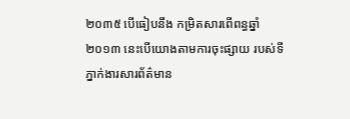២០៣៥ បើធៀបនឹង កម្រិតសារពើពន្ធឆ្នាំ២០១៣ នេះបើយោងតាមការចុះផ្សាយ របស់ទីភ្នាក់ងារសារព័ត៌មាន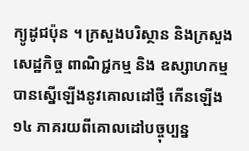ក្យូដូជប៉ុន ។ ក្រសួងបរិស្ថាន និងក្រសួងសេដ្ឋកិច្ច ពាណិជ្ជកម្ម និង ឧស្សាហកម្មបានស្នើឡើងនូវគោលដៅថ្មី កើនឡើង ១៤ ភាគរយពីគោលដៅបច្ចុប្បន្ន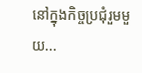នៅក្នុងកិច្ចប្រជុំរួមមួយ...